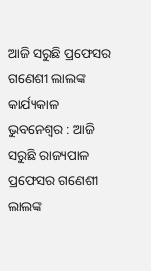ଆଜି ସରୁଛି ପ୍ରଫେସର ଗଣେଶୀ ଲାଲଙ୍କ କାର୍ଯ୍ୟକାଳ
ଭୁବନେଶ୍ବର : ଆଜି ସରୁଛି ରାଜ୍ୟପାଳ ପ୍ରଫେସର ଗଣେଶୀ ଲାଲଙ୍କ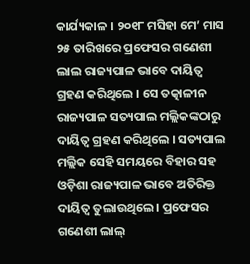କାର୍ଯ୍ୟକାଳ । ୨୦୧୮ ମସିହା ମେ’ ମାସ ୨୫ ତାରିଖରେ ପ୍ରଫେସର ଗଣେଶୀ ଲାଲ ରାଜ୍ୟପାଳ ଭାବେ ଦାୟିତ୍ୱ ଗ୍ରହଣ କରିଥିଲେ । ସେ ତତ୍କାଳୀନ ରାଜ୍ୟପାଳ ସତ୍ୟପାଲ ମଲ୍ଲିକଙ୍କଠାରୁ ଦାୟିତ୍ୱ ଗ୍ରହଣ କରିଥିଲେ । ସତ୍ୟପାଲ ମଲ୍ଲିକ ସେହି ସମୟରେ ବିହାର ସହ ଓଡ଼ିଶା ରାଜ୍ୟପାଳ ଭାବେ ଅତିରିକ୍ତ ଦାୟିତ୍ୱ ତୁଲାଉଥିଲେ । ପ୍ରଫେସର ଗଣେଶୀ ଲାଲ୍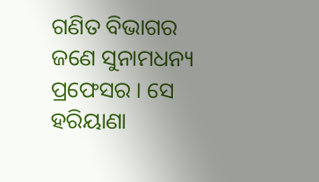ଗଣିତ ବିଭାଗର ଜଣେ ସୁନାମଧନ୍ୟ ପ୍ରଫେସର । ସେ ହରିୟାଣା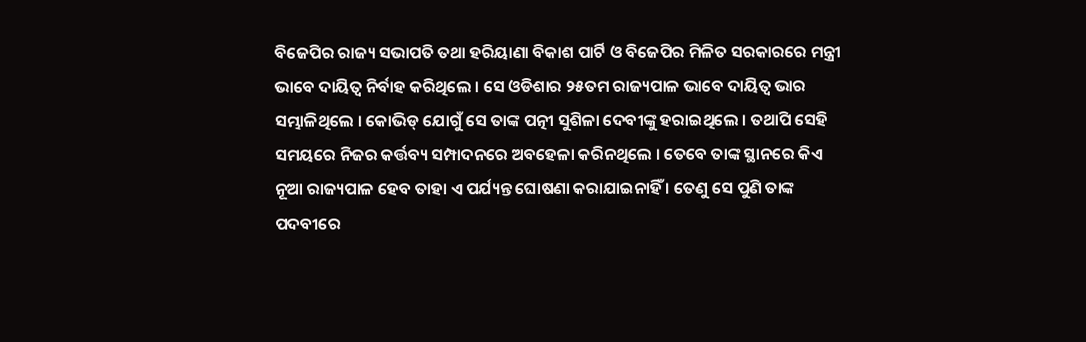ବିଜେପିର ରାଜ୍ୟ ସଭାପତି ତଥା ହରିୟାଣା ବିକାଶ ପାର୍ଟି ଓ ବିଜେପିର ମିଳିତ ସରକାରରେ ମନ୍ତ୍ରୀ ଭାବେ ଦାୟିତ୍ୱ ନିର୍ବାହ କରିଥିଲେ । ସେ ଓଡିଶାର ୨୫ତମ ରାଜ୍ୟପାଳ ଭାବେ ଦାୟିତ୍ୱ ଭାର ସମ୍ଭାଳିଥିଲେ । କୋଭିଡ୍ ଯୋଗୁଁ ସେ ତାଙ୍କ ପତ୍ନୀ ସୁଶିଳା ଦେବୀଙ୍କୁ ହରାଇଥିଲେ । ତଥାପି ସେହି ସମୟରେ ନିଜର କର୍ତ୍ତବ୍ୟ ସମ୍ପାଦନରେ ଅବହେଳା କରିନଥିଲେ । ତେବେ ତାଙ୍କ ସ୍ଥାନରେ କିଏ ନୂଆ ରାଜ୍ୟପାଳ ହେବ ତାହା ଏ ପର୍ଯ୍ୟନ୍ତ ଘୋଷଣା କରାଯାଇନାହିଁ । ତେଣୁ ସେ ପୁଣି ତାଙ୍କ ପଦବୀରେ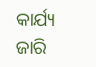କାର୍ଯ୍ୟ ଜାରି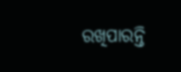ରଖିପାରନ୍ତି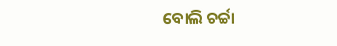ବୋଲି ଚର୍ଚ୍ଚା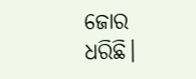ଜୋର ଧରିଛି।